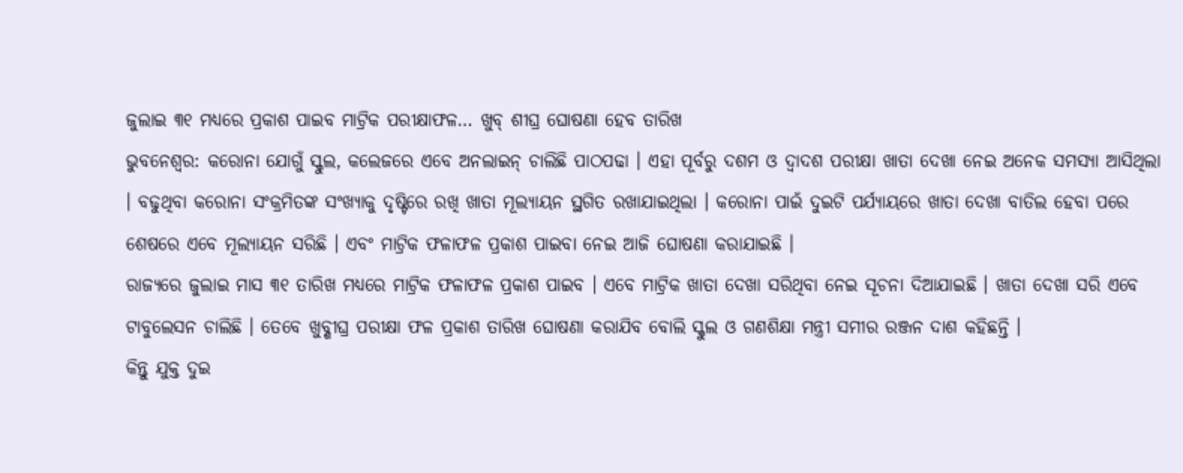ଜୁଲାଇ ୩୧ ମଧ୍ୟରେ ପ୍ରକାଶ ପାଇବ ମାଟ୍ରିକ ପରୀକ୍ଷାଫଳ… ଖୁବ୍ ଶୀଘ୍ର ଘୋଷଣା ହେବ ତାରିଖ
ଭୁବନେଶ୍ୱର: କରୋନା ଯୋଗୁଁ ସ୍କୁଲ, କଲେଜରେ ଏବେ ଅନଲାଇନ୍ ଚାଲିଛି ପାଠପଢା । ଏହା ପୂର୍ବରୁ ଦଶମ ଓ ଦ୍ୱାଦଶ ପରୀକ୍ଷା ଖାତା ଦେଖା ନେଇ ଅନେକ ସମସ୍ୟା ଆସିଥିଲା । ବଢୁଥିବା କରୋନା ସଂକ୍ରମିତଙ୍କ ସଂଖ୍ୟାକୁ ଦୃଷ୍ଟିରେ ରଖି ଖାତା ମୂଲ୍ୟାୟନ ସ୍ଥଗିତ ରଖାଯାଇଥିଲା । କରୋନା ପାଇଁ ଦୁଇଟି ପର୍ଯ୍ୟାୟରେ ଖାତା ଦେଖା ବାତିଲ ହେବା ପରେ ଶେଷରେ ଏବେ ମୂଲ୍ୟାୟନ ସରିଛି । ଏବଂ ମାଟ୍ରିକ ଫଳାଫଳ ପ୍ରକାଶ ପାଇବା ନେଇ ଆଜି ଘୋଷଣା କରାଯାଇଛି ।
ରାଜ୍ୟରେ ଜୁଲାଇ ମାସ ୩୧ ତାରିଖ ମଧ୍ୟରେ ମାଟ୍ରିକ ଫଳାଫଳ ପ୍ରକାଶ ପାଇବ । ଏବେ ମାଟ୍ରିକ ଖାତା ଦେଖା ସରିଥିବା ନେଇ ସୂଚନା ଦିଆଯାଇଛି । ଖାତା ଦେଖା ସରି ଏବେ ଟାବୁଲେସନ ଚାଲିଛି । ତେବେ ଖୁବ୍ଶୀଘ୍ର ପରୀକ୍ଷା ଫଳ ପ୍ରକାଶ ତାରିଖ ଘୋଷଣା କରାଯିବ ବୋଲି ସ୍କୁଲ ଓ ଗଣଶିକ୍ଷା ମନ୍ତ୍ରୀ ସମୀର ରଞ୍ଜନ ଦାଶ କହିଛନ୍ତି ।
କିନ୍ତୁ ଯୁକ୍ତ ଦୁଇ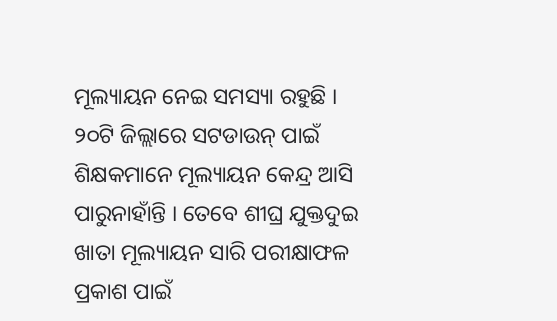ମୂଲ୍ୟାୟନ ନେଇ ସମସ୍ୟା ରହୁଛି । ୨୦ଟି ଜିଲ୍ଲାରେ ସଟଡାଉନ୍ ପାଇଁ ଶିକ୍ଷକମାନେ ମୂଲ୍ୟାୟନ କେନ୍ଦ୍ର ଆସି ପାରୁନାହାଁନ୍ତି । ତେବେ ଶୀଘ୍ର ଯୁକ୍ତଦୁଇ ଖାତା ମୂଲ୍ୟାୟନ ସାରି ପରୀକ୍ଷାଫଳ ପ୍ରକାଶ ପାଇଁ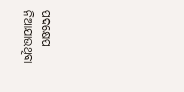ପଦକ୍ଷେପ ନିଆଯାଉଥିବା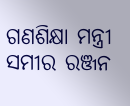ଗଣଶିକ୍ଷା ମନ୍ତ୍ରୀ ସମୀର ରଞ୍ଜନ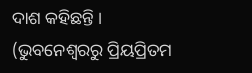ଦାଶ କହିଛନ୍ତି ।
(ଭୁବନେଶ୍ୱରରୁ ପ୍ରିୟପ୍ରିତମ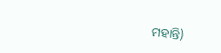ମହାନ୍ତି)